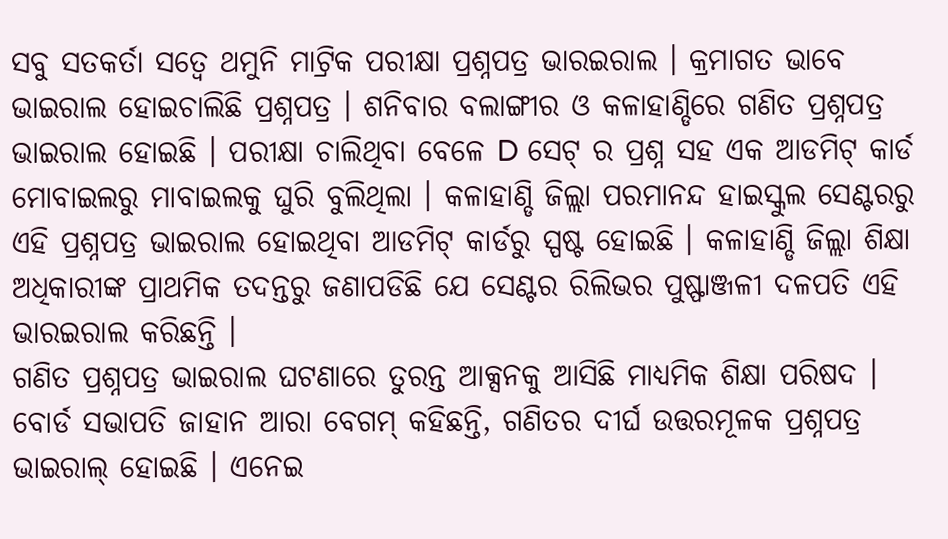ସବୁ ସତକର୍ତା ସତ୍ବେ ଥମୁନି ମାଟ୍ରିକ ପରୀକ୍ଷା ପ୍ରଶ୍ନପତ୍ର ଭାରଇରାଲ । କ୍ରମାଗତ ଭାବେ ଭାଇରାଲ ହୋଇଚାଲିଛି ପ୍ରଶ୍ନପତ୍ର । ଶନିବାର ବଲାଙ୍ଗୀର ଓ କଳାହାଣ୍ଡିରେ ଗଣିତ ପ୍ରଶ୍ନପତ୍ର ଭାଇରାଲ ହୋଇଛି । ପରୀକ୍ଷା ଚାଲିଥିବା ବେଳେ D ସେଟ୍ ର ପ୍ରଶ୍ନ ସହ ଏକ ଆଡମିଟ୍ କାର୍ଡ ମୋବାଇଲରୁ ମାବାଇଲକୁ ଘୁରି ବୁଲିଥିଲା । କଳାହାଣ୍ଡି ଜିଲ୍ଲା ପରମାନନ୍ଦ ହାଇସ୍କୁଲ ସେଣ୍ଟରରୁ ଏହି ପ୍ରଶ୍ନପତ୍ର ଭାଇରାଲ ହୋଇଥିବା ଆଡମିଟ୍ କାର୍ଡରୁ ସ୍ପଷ୍ଟ ହୋଇଛି । କଳାହାଣ୍ଡି ଜିଲ୍ଲା ଶିକ୍ଷା ଅଧିକାରୀଙ୍କ ପ୍ରାଥମିକ ତଦନ୍ତରୁ ଜଣାପଡିଛି ଯେ ସେଣ୍ଟର ରିଲିଭର ପୁଷ୍ଫାଞ୍ଜଳୀ ଦଳପତି ଏହି ଭାରଇରାଲ କରିଛନ୍ତି ।
ଗଣିତ ପ୍ରଶ୍ନପତ୍ର ଭାଇରାଲ ଘଟଣାରେ ତୁରନ୍ତ ଆକ୍ସନକୁ ଆସିଛି ମାଧ୍ୟମିକ ଶିକ୍ଷା ପରିଷଦ । ବୋର୍ଡ ସଭାପତି ଜାହାନ ଆରା ବେଗମ୍ କହିଛନ୍ତି, ଗଣିତର ଦୀର୍ଘ ଉତ୍ତରମୂଳକ ପ୍ରଶ୍ନପତ୍ର ଭାଇରାଲ୍ ହୋଇଛି । ଏନେଇ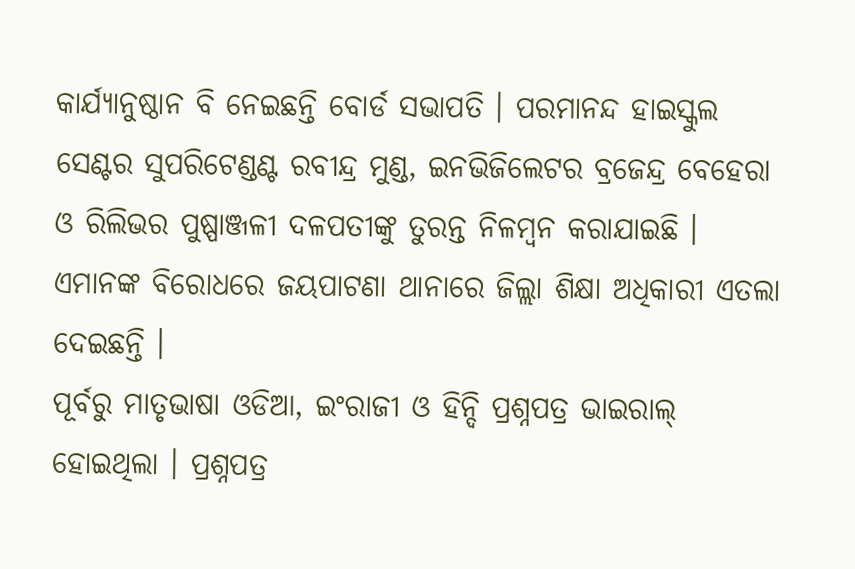କାର୍ଯ୍ୟାନୁଷ୍ଠାନ ବି ନେଇଛନ୍ତି ବୋର୍ଡ ସଭାପତି । ପରମାନନ୍ଦ ହାଇସ୍କୁଲ ସେଣ୍ଟର ସୁପରିଟେଣ୍ଡଣ୍ଟ ରବୀନ୍ଦ୍ର ମୁଣ୍ଡ, ଇନଭିଜିଲେଟର ବ୍ରଜେନ୍ଦ୍ର ବେହେରା ଓ ରିଲିଭର ପୁଷ୍ପାଞ୍ଜଳୀ ଦଳପତୀଙ୍କୁ ତୁରନ୍ତ ନିଳମ୍ବନ କରାଯାଇଛି । ଏମାନଙ୍କ ବିରୋଧରେ ଜୟପାଟଣା ଥାନାରେ ଜିଲ୍ଲା ଶିକ୍ଷା ଅଧିକାରୀ ଏତଲା ଦେଇଛନ୍ତି ।
ପୂର୍ବରୁ ମାତୃଭାଷା ଓଡିଆ, ଇଂରାଜୀ ଓ ହିନ୍ଦି ପ୍ରଶ୍ନପତ୍ର ଭାଇରାଲ୍ ହୋଇଥିଲା । ପ୍ରଶ୍ନପତ୍ର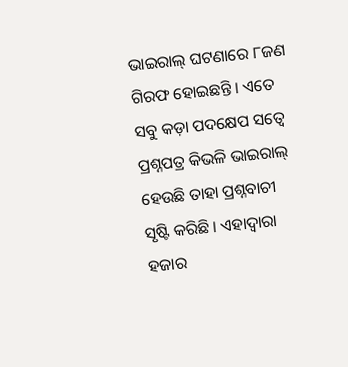ଭାଇରାଲ୍ ଘଟଣାରେ ୮ଜଣ ଗିରଫ ହୋଇଛନ୍ତି । ଏତେ ସବୁ କଡ଼ା ପଦକ୍ଷେପ ସତ୍ବେ ପ୍ରଶ୍ନପତ୍ର କିଭଳି ଭାଇରାଲ୍ ହେଉଛି ତାହା ପ୍ରଶ୍ନବାଚୀ ସୃଷ୍ଟି କରିଛି । ଏହାଦ୍ବାରା ହଜାର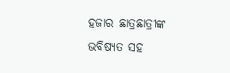ହଜାର ଛାତ୍ରଛାତ୍ରୀଙ୍କ ଭବିଷ୍ୟତ ସହ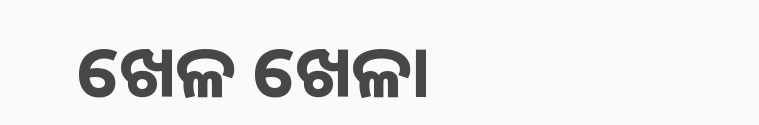ଖେଳ ଖେଳା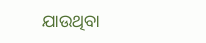ଯାଉଥିବା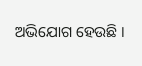ଅଭିଯୋଗ ହେଉଛି ।